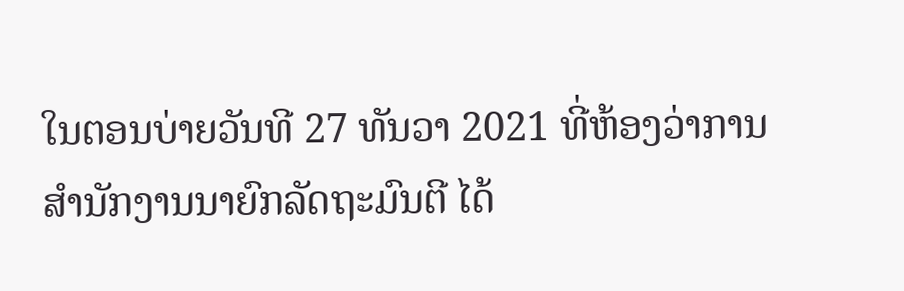ໃນຕອນບ່າຍວັນທີ 27 ທັນວາ 2021 ທີ່ຫ້ອງວ່າການສໍານັກງານນາຍົກລັດຖະມົນຕີ ໄດ້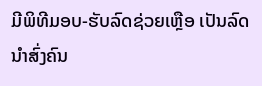ມີພິທີມອບ-ຮັບລົດຊ່ວຍເຫຼືອ ເປັນລົດນໍາສົ່ງຄົນ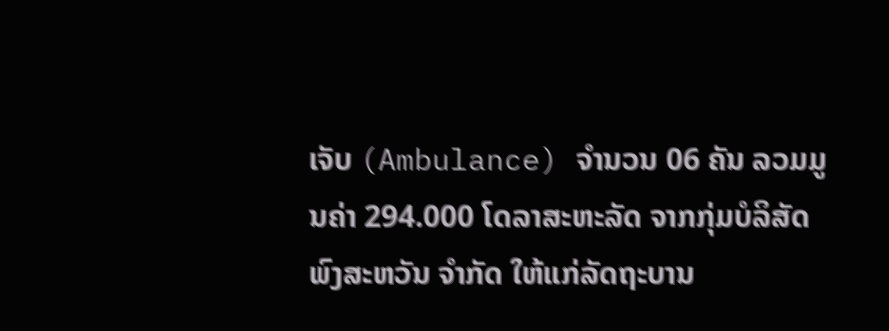ເຈັບ (Ambulance) ຈໍານວນ 06 ຄັນ ລວມມູນຄ່າ 294.000 ໂດລາສະຫະລັດ ຈາກກຸ່ມບໍລິສັດ ພົງສະຫວັນ ຈຳກັດ ໃຫ້ແກ່ລັດຖະບານ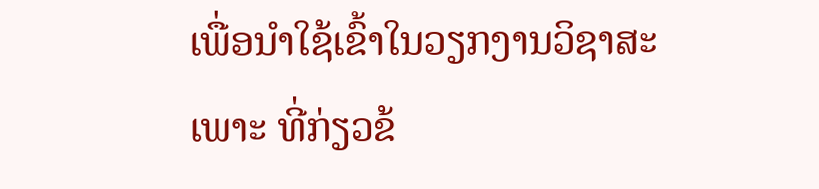ເພື່ອນໍາໃຊ້ເຂົ້າໃນວຽກງານວິຊາສະເພາະ ທີ່ກ່ຽວຂ້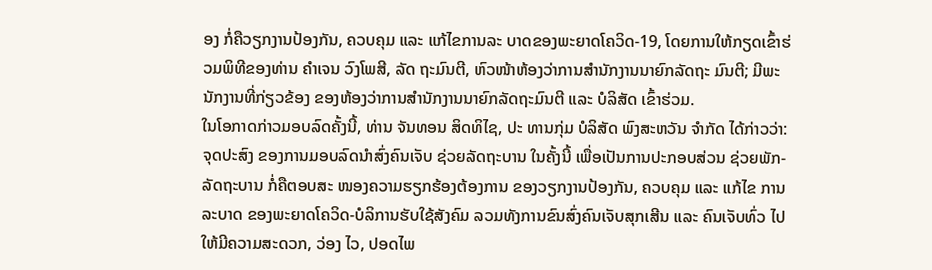ອງ ກໍ່ຄືວຽກງານປ້ອງກັນ, ຄວບຄຸມ ແລະ ແກ້ໄຂການລະ ບາດຂອງພະຍາດໂຄວິດ-19, ໂດຍການໃຫ້ກຽດເຂົ້າຮ່ວມພິທີຂອງທ່ານ ຄໍາເຈນ ວົງໂພສີ, ລັດ ຖະມົນຕີ, ຫົວໜ້າຫ້ອງວ່າການສຳນັກງານນາຍົກລັດຖະ ມົນຕີ; ມີພະນັກງານທີ່ກ່ຽວຂ້ອງ ຂອງຫ້ອງວ່າການສຳນັກງານນາຍົກລັດຖະມົນຕີ ແລະ ບໍລິສັດ ເຂົ້າຮ່ວມ.
ໃນໂອກາດກ່າວມອບລົດຄັ້ງນີ້, ທ່ານ ຈັນທອນ ສິດທິໄຊ, ປະ ທານກຸ່ມ ບໍລິສັດ ພົງສະຫວັນ ຈຳກັດ ໄດ້ກ່າວວ່າ: ຈຸດປະສົງ ຂອງການມອບລົດນໍາສົ່ງຄົນເຈັບ ຊ່ວຍລັດຖະບານ ໃນຄັ້ງນີ້ ເພື່ອເປັນການປະກອບສ່ວນ ຊ່ວຍພັກ-ລັດຖະບານ ກໍ່ຄືຕອບສະ ໜອງຄວາມຮຽກຮ້ອງຕ້ອງການ ຂອງວຽກງານປ້ອງກັນ, ຄວບຄຸມ ແລະ ແກ້ໄຂ ການລະບາດ ຂອງພະຍາດໂຄວິດ-ບໍລິການຮັບໃຊ້ສັງຄົມ ລວມທັງການຂົນສົ່ງຄົນເຈັບສຸກເສີນ ແລະ ຄົນເຈັບທົ່ວ ໄປ ໃຫ້ມີຄວາມສະດວກ, ວ່ອງ ໄວ, ປອດໄພ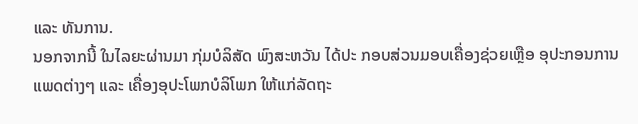ແລະ ທັນການ.
ນອກຈາກນີ້ ໃນໄລຍະຜ່ານມາ ກຸ່ມບໍລິສັດ ພົງສະຫວັນ ໄດ້ປະ ກອບສ່ວນມອບເຄື່ອງຊ່ວຍເຫຼືອ ອຸປະກອນການແພດຕ່າງໆ ແລະ ເຄື່ອງອຸປະໂພກບໍລິໂພກ ໃຫ້ແກ່ລັດຖະ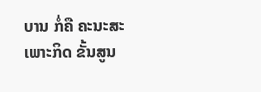ບານ ກໍ່ຄື ຄະນະສະເພາະກິດ ຂັ້ນສູນ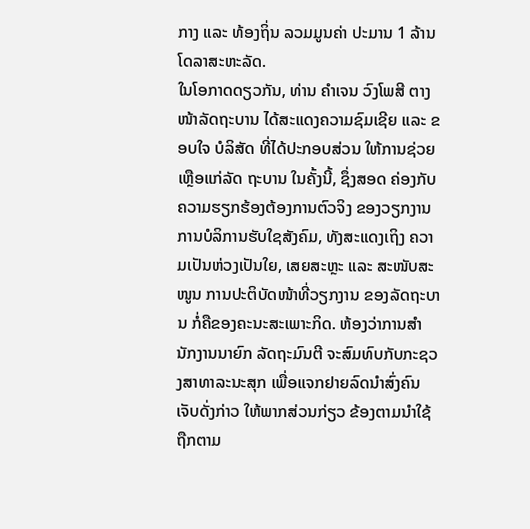ກາງ ແລະ ທ້ອງຖິ່ນ ລວມມູນຄ່າ ປະມານ 1 ລ້ານໂດລາສະຫະລັດ.
ໃນໂອກາດດຽວກັນ, ທ່ານ ຄຳເຈນ ວົງໂພສີ ຕາງໜ້າລັດຖະບານ ໄດ້ສະແດງຄວາມຊົມເຊີຍ ແລະ ຂອບໃຈ ບໍລິສັດ ທີ່ໄດ້ປະກອບສ່ວນ ໃຫ້ການຊ່ວຍເຫຼືອແກ່ລັດ ຖະບານ ໃນຄັ້ງນີ້, ຊຶ່ງສອດ ຄ່ອງກັບຄວາມຮຽກຮ້ອງຕ້ອງການຕົວຈິງ ຂອງວຽກງານການບໍລິການຮັບໃຊສັງຄົມ, ທັງສະແດງເຖິງ ຄວາມເປັນຫ່ວງເປັນໃຍ, ເສຍສະຫຼະ ແລະ ສະໜັບສະໜູນ ການປະຕິບັດໜ້າທີ່ວຽກງານ ຂອງລັດຖະບານ ກໍ່ຄືຂອງຄະນະສະເພາະກິດ. ຫ້ອງວ່າການສຳ ນັກງານນາຍົກ ລັດຖະມົນຕີ ຈະສົມທົບກັບກະຊວງສາທາລະນະສຸກ ເພື່ອແຈກຢາຍລົດນຳສົ່ງຄົນເຈັບດັ່ງກ່າວ ໃຫ້ພາກສ່ວນກ່ຽວ ຂ້ອງຕາມນຳໃຊ້ຖືກຕາມ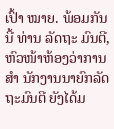ເປົ້າ ໝາຍ. ພ້ອມກັນນີ້ ທ່ານ ລັດຖະ ມົນຕີ, ຫົວໜ້າຫ້ອງວ່າການສຳ ນັກງານນາຍົກລັດຖະມົນຕີ ຍັງໄດ້ມ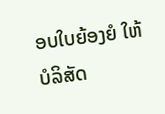ອບໃບຍ້ອງຍໍ ໃຫ້ບໍລິສັດ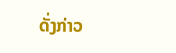ດັ່ງກ່າວ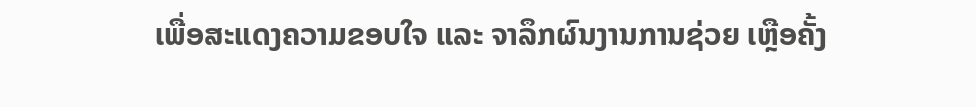ເພື່ອສະແດງຄວາມຂອບໃຈ ແລະ ຈາລຶກຜົນງານການຊ່ວຍ ເຫຼືອຄັ້ງ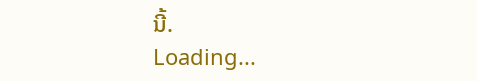ນີ້.
Loading...